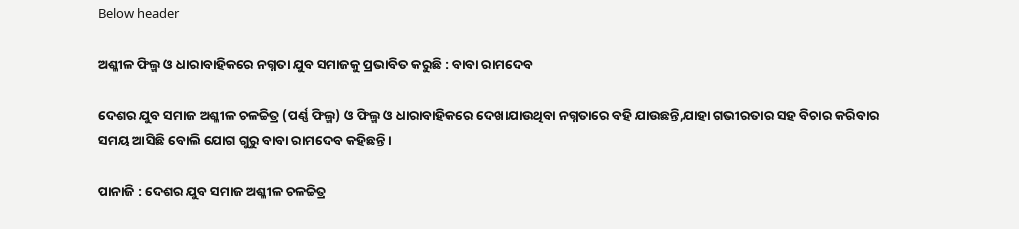Below header

ଅଶ୍ଳୀଳ ଫିଲ୍ମ ଓ ଧାରାବାହିକରେ ନଗ୍ନତା ଯୁବ ସମାଜକୁ ପ୍ରଭାବିତ କରୁଛି : ବାବା ରାମଦେବ

ଦେଶର ଯୁବ ସମାଜ ଅଶ୍ଳୀଳ ଚଳଚ୍ଚିତ୍ର (ପର୍ଣ୍ଣ ଫିଲ୍ମ) ଓ ଫିଲ୍ମ ଓ ଧାରାବାହିକରେ ଦେଖାଯାଉଥିବା ନଗ୍ନତାରେ ବହି ଯାଉଛନ୍ତି,ଯାହା ଗଭୀରତାର ସହ ବିଚାର କରିବାର ସମୟ ଆସିଛି ବୋଲି ଯୋଗ ଗୁରୁ ବାବା ରାମଦେବ କହିଛନ୍ତି ।

ପାନାଜି : ଦେଶର ଯୁବ ସମାଜ ଅଶ୍ଳୀଳ ଚଳଚ୍ଚିତ୍ର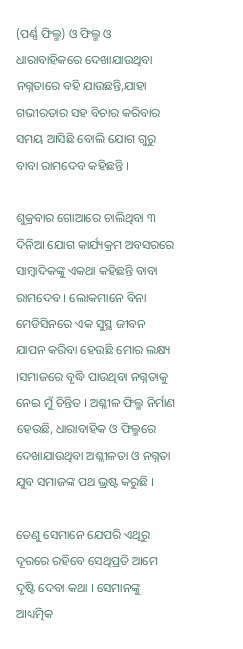(ପର୍ଣ୍ଣ ଫିଲ୍ମ) ଓ ଫିଲ୍ମ ଓ ଧାରାବାହିକରେ ଦେଖାଯାଉଥିବା ନଗ୍ନତାରେ ବହି ଯାଉଛନ୍ତି,ଯାହା ଗଭୀରତାର ସହ ବିଚାର କରିବାର ସମୟ ଆସିଛି ବୋଲି ଯୋଗ ଗୁରୁ ବାବା ରାମଦେବ କହିଛନ୍ତି ।

ଶୁକ୍ରବାର ଗୋଆରେ ଚାଲିଥିବା ୩ ଦିନିଆ ଯୋଗ କାର୍ଯ୍ୟକ୍ରମ ଅବସରରେ ସାମ୍ବାଦିକଙ୍କୁ ଏକଥା କହିଛନ୍ତି ବାବା ରାମଦେବ । ଲୋକମାନେ ବିନା ମେଡିସିନରେ ଏକ ସୁସ୍ଥ ଜୀବନ ଯାପନ କରିବା ହେଉଛି ମୋର ଲକ୍ଷ୍ୟ ।ସମାଜରେ ବୃଦ୍ଧି ପାଉଥିବା ନଗ୍ନତାକୁ ନେଇ ମୁଁ ଚିନ୍ତିତ । ଅଶ୍ଳୀଳ ଫିଲ୍ମ ନିର୍ମାଣ ହେଉଛି, ଧାରାବାହିକ ଓ ଫିଲ୍ମରେ ଦେଖାଯାଉଥିବା ଅଶ୍ଳୀଳତା ଓ ନଗ୍ନତା ଯୁବ ସମାଜଙ୍କ ପଥ ଭ୍ରଷ୍ଟ କରୁଛି ।

ତେଣୁ ସେମାନେ ଯେପରି ଏଥିରୁ ଦୂରରେ ରହିବେ ସେଥିପ୍ରତି ଆମେ ଦୃଷ୍ଟି ଦେବା କଥା । ସେମାନଙ୍କୁ ଆଧ୍ୟତ୍ମିକ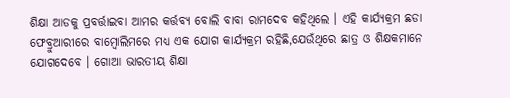ଶିକ୍ଷା ଆଡକୁ ପ୍ରବର୍ତ୍ତାଇବା ଆମର କର୍ତ୍ତବ୍ୟ ବୋଲି ବାବା ରାମଦେବ କହିଥିଲେ । ଏହି କାର୍ଯ୍ୟକ୍ରମ ଛଡା ଫେବ୍ରୁଆରୀରେ ବାମ୍ବୋଲିମରେ ମଧ୍ୟ ଏକ ଯୋଗ କାର୍ଯ୍ୟକ୍ରମ ରହିଛି,ଯେଉଁଥିରେ ଛାତ୍ର ଓ ଶିକ୍ଷକମାନେ ଯୋଗଦେବେ । ଗୋଆ ଭାରତୀୟ ଶିକ୍ଷା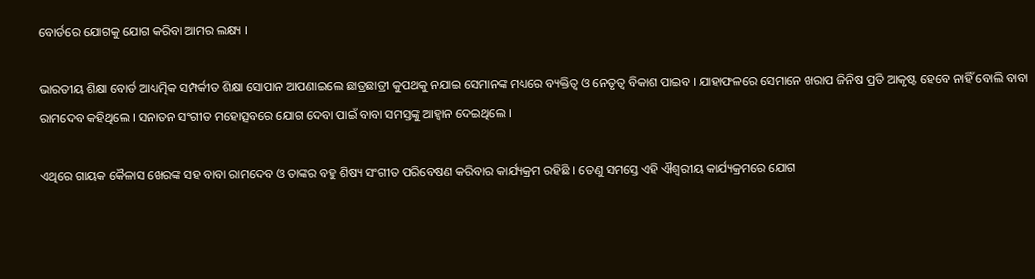ବୋର୍ଡରେ ଯୋଗକୁ ଯୋଗ କରିବା ଆମର ଲକ୍ଷ୍ୟ ।

ଭାରତୀୟ ଶିକ୍ଷା ବୋର୍ଡ ଆଧ୍ୟତ୍ମିକ ସମ୍ପର୍କୀତ ଶିକ୍ଷା ସୋପାନ ଆପଣାଇଲେ ଛାତ୍ରଛାତ୍ରୀ କୁପଥକୁ ନଯାଇ ସେମାନଙ୍କ ମଧ୍ୟରେ ବ୍ୟକ୍ତିତ୍ୱ ଓ ନେତୃତ୍ୱ ବିକାଶ ପାଇବ । ଯାହାଫଳରେ ସେମାନେ ଖରାପ ଜିନିଷ ପ୍ରତି ଆକୃଷ୍ଟ ହେବେ ନାହିଁ ବୋଲି ବାବା ରାମଦେବ କହିଥିଲେ । ସନାତନ ସଂଗୀତ ମହୋତ୍ସବରେ ଯୋଗ ଦେବା ପାଇଁ ବାବା ସମସ୍ତଙ୍କୁ ଆହ୍ଵାନ ଦେଇଥିଲେ ।

ଏଥିରେ ଗାୟକ କୈଳାସ ଖେରଙ୍କ ସହ ବାବା ରାମଦେବ ଓ ତାଙ୍କର ବହୁ ଶିଷ୍ୟ ସଂଗୀତ ପରିବେଷଣ କରିବାର କାର୍ଯ୍ୟକ୍ରମ ରହିଛି । ତେଣୁ ସମସ୍ତେ ଏହି ଐଶ୍ୱରୀୟ କାର୍ଯ୍ୟକ୍ରମରେ ଯୋଗ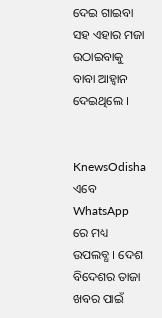ଦେଇ ଗାଇବା ସହ ଏହାର ମଜା ଉଠାଇବାକୁ ବାବା ଆହ୍ଵାନ ଦେଇଥିଲେ ।


KnewsOdisha ଏବେ WhatsApp ରେ ମଧ୍ୟ ଉପଲବ୍ଧ । ଦେଶ ବିଦେଶର ତାଜା ଖବର ପାଇଁ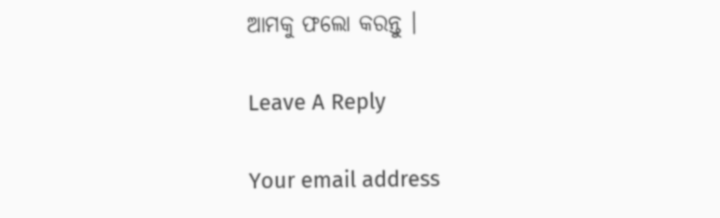ଆମକୁ ଫଲୋ କରନ୍ତୁ ।

Leave A Reply

Your email address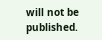will not be published.